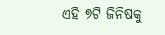ଏହି ୭ଟି ଜିନିଷକୁ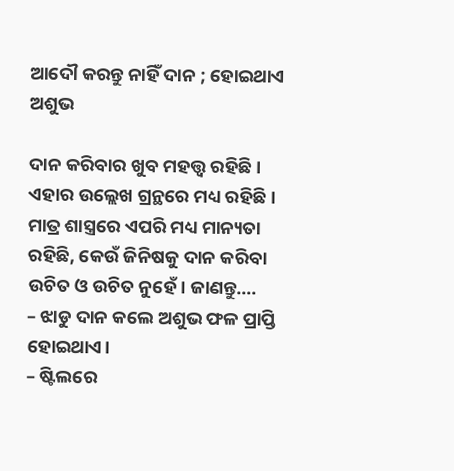ଆଦୌ କରନ୍ତୁ ନାହିଁ ଦାନ ; ହୋଇଥାଏ ଅଶୁଭ

ଦାନ କରିବାର ଖୁବ ମହତ୍ତ୍ୱ ରହିଛି। ଏହାର ଉଲ୍ଲେଖ ଗ୍ରନ୍ଥରେ ମଧ୍ୟ ରହିଛି। ମାତ୍ର ଶାସ୍ତ୍ରରେ ଏପରି ମଧ୍ୟ ମାନ୍ୟତା ରହିଛି, କେଉଁ ଜିନିଷକୁ ଦାନ କରିବା ଉଚିତ ଓ ଉଚିତ ନୁହେଁ। ଜାଣନ୍ତୁ….
– ଝାଡୁ ଦାନ କଲେ ଅଶୁଭ ଫଳ ପ୍ରାପ୍ତି ହୋଇଥାଏ।
– ଷ୍ଟିଲରେ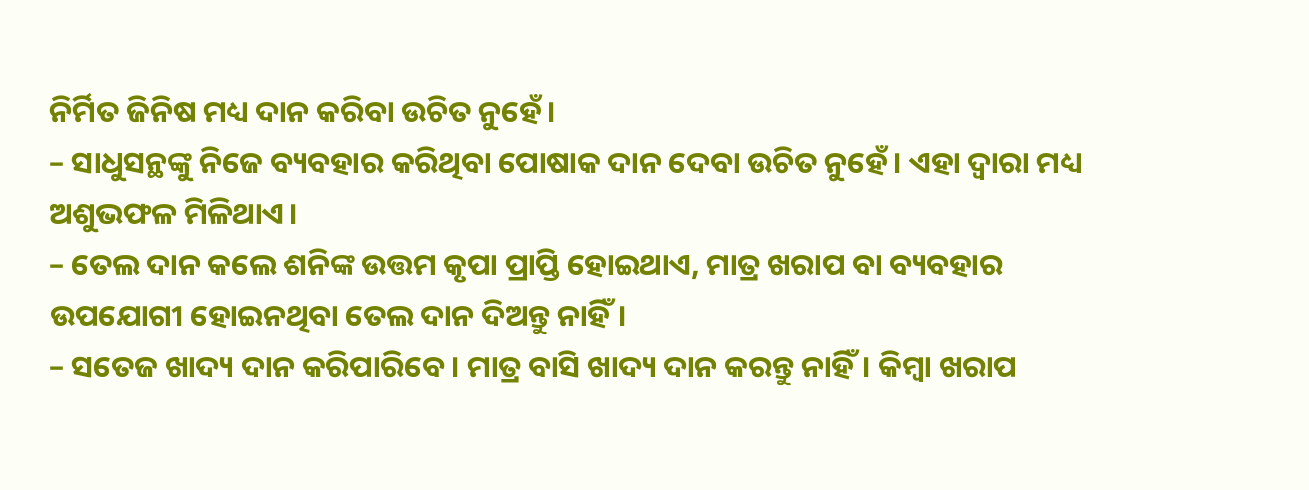ନିର୍ମିତ ଜିନିଷ ମଧ୍ୟ ଦାନ କରିବା ଉଚିତ ନୁହେଁ।
– ସାଧୁସନ୍ଥଙ୍କୁ ନିଜେ ବ୍ୟବହାର କରିଥିବା ପୋଷାକ ଦାନ ଦେବା ଉଚିତ ନୁହେଁ। ଏହା ଦ୍ୱାରା ମଧ୍ୟ ଅଶୁଭଫଳ ମିଳିଥାଏ।
– ତେଲ ଦାନ କଲେ ଶନିଙ୍କ ଉତ୍ତମ କୃପା ପ୍ରାପ୍ତି ହୋଇଥାଏ, ମାତ୍ର ଖରାପ ବା ବ୍ୟବହାର ଉପଯୋଗୀ ହୋଇନଥିବା ତେଲ ଦାନ ଦିଅନ୍ତୁ ନାହିଁ।
– ସତେଜ ଖାଦ୍ୟ ଦାନ କରିପାରିବେ। ମାତ୍ର ବାସି ଖାଦ୍ୟ ଦାନ କରନ୍ତୁ ନାହିଁ। କିମ୍ବା ଖରାପ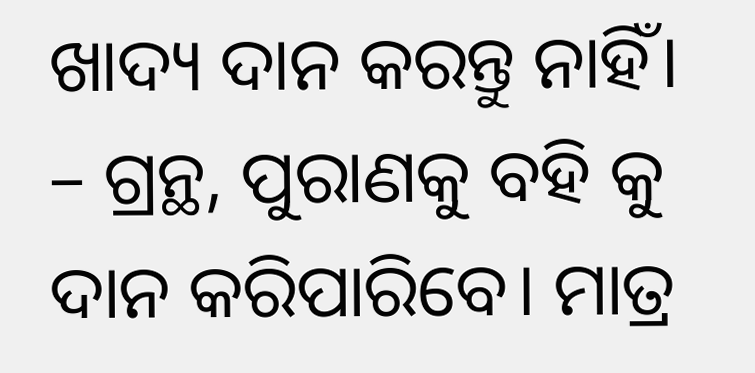ଖାଦ୍ୟ ଦାନ କରନ୍ତୁ ନାହିଁ।
– ଗ୍ରନ୍ଥ, ପୁରାଣକୁ ବହି କୁ ଦାନ କରିପାରିବେ। ମାତ୍ର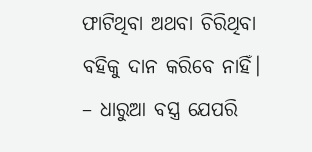ଫାଟିଥିବା ଅଥବା ଚିରିଥିବା ବହିକୁ ଦାନ କରିବେ ନାହିଁ।
– ଧାରୁଆ ବସ୍ତ୍ର ଯେପରି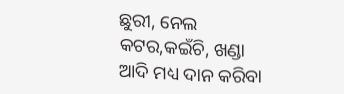ଛୁରୀ, ନେଲ କଟର,କଇଁଚି, ଖଣ୍ଡା ଆଦି ମଧ୍ୟ ଦାନ କରିବା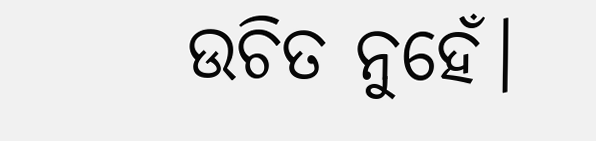ଉଚିତ ନୁହେଁ।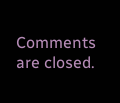Comments are closed.